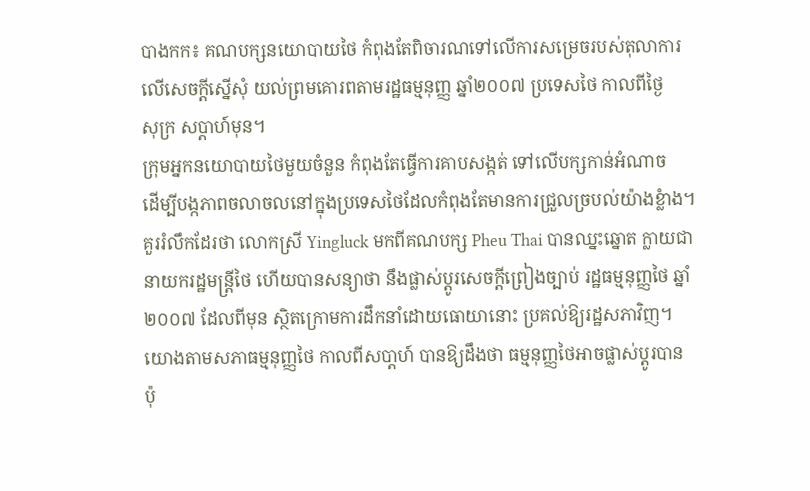បាងកក៖ គណបក្សនយោបាយថៃ កំពុងតែពិចារណទៅលើការសម្រេចរបស់តុលាការ
លើសេចក្តីស្នើសុំ យល់ព្រមគោរពតាមរដ្ឋធម្មនុញ្ញ ឆ្នាំ២០០៧ ប្រទេសថៃ កាលពីថ្ងៃ
សុក្រ សប្តាហ៍មុន។
ក្រុមអ្នកនយោបាយថៃមួយចំនួន កំពុងតែធ្វើការគាបសង្កត់ ទៅលើបក្សកាន់អំណាច
ដើម្បីបង្កភាពចលាចលនៅក្នុងប្រទេសថៃដែលកំពុងតែមានការជ្រួលច្របល់យ៉ាងខ្លំាង។
គួររំលឹកដែរថា លោកស្រី Yingluck មកពីគណបក្ស Pheu Thai បានឈ្នះឆ្នោត ក្លាយជា
នាយករដ្ឋមន្ត្រីថៃ ហើយបានសន្យាថា នឹងផ្លាស់ប្តូរសេចក្តីព្រៀងច្បាប់ រដ្ឋធម្មនុញ្ញថៃ ឆ្នាំ
២០០៧ ដែលពីមុន សិ្ថតក្រោមការដឹកនាំដោយធោយានោះ ប្រគល់ឱ្យរដ្ឋសភាវិញ។
យោងតាមសភាធម្មនុញ្ញថៃ កាលពីសបា្តហ៍ បានឱ្យដឹងថា ធម្មនុញ្ញថៃអាចផ្លាស់ប្តូរបាន
ប៉ុ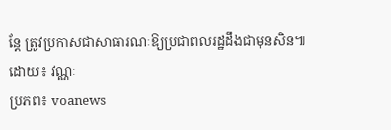ន្តែ ត្រូវប្រកាសជាសាធារណៈឱ្យប្រជាពលរដ្ឋដឹងជាមុនសិន៕
ដោយ៖ វណ្ណៈ
ប្រភព៖ voanews